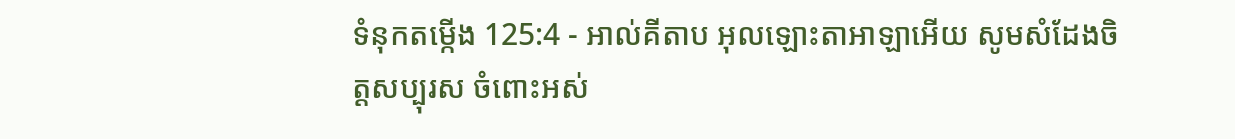ទំនុកតម្កើង 125:4 - អាល់គីតាប អុលឡោះតាអាឡាអើយ សូមសំដែងចិត្តសប្បុរស ចំពោះអស់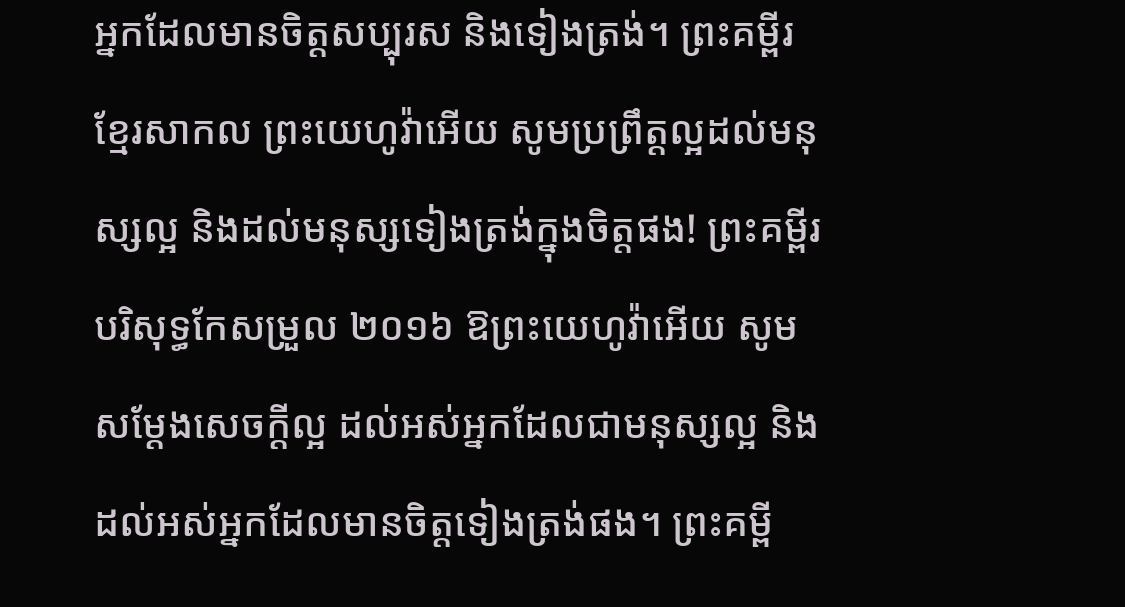អ្នកដែលមានចិត្តសប្បុរស និងទៀងត្រង់។ ព្រះគម្ពីរខ្មែរសាកល ព្រះយេហូវ៉ាអើយ សូមប្រព្រឹត្តល្អដល់មនុស្សល្អ និងដល់មនុស្សទៀងត្រង់ក្នុងចិត្តផង! ព្រះគម្ពីរបរិសុទ្ធកែសម្រួល ២០១៦ ឱព្រះយេហូវ៉ាអើយ សូមសម្ដែងសេចក្ដីល្អ ដល់អស់អ្នកដែលជាមនុស្សល្អ និងដល់អស់អ្នកដែលមានចិត្តទៀងត្រង់ផង។ ព្រះគម្ពី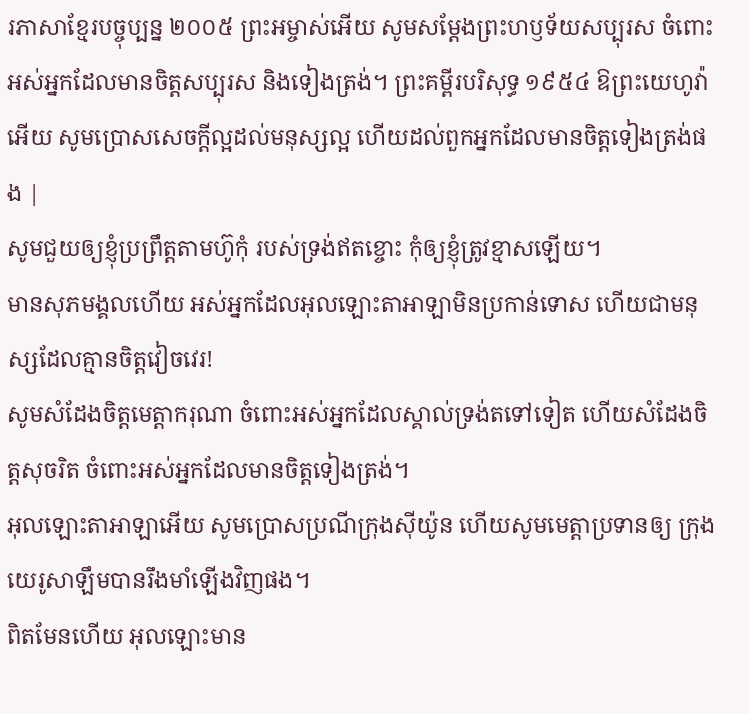រភាសាខ្មែរបច្ចុប្បន្ន ២០០៥ ព្រះអម្ចាស់អើយ សូមសម្តែងព្រះហឫទ័យសប្បុរស ចំពោះអស់អ្នកដែលមានចិត្តសប្បុរស និងទៀងត្រង់។ ព្រះគម្ពីរបរិសុទ្ធ ១៩៥៤ ឱព្រះយេហូវ៉ាអើយ សូមប្រោសសេចក្ដីល្អដល់មនុស្សល្អ ហើយដល់ពួកអ្នកដែលមានចិត្តទៀងត្រង់ផង |
សូមជួយឲ្យខ្ញុំប្រព្រឹត្តតាមហ៊ូកុំ របស់ទ្រង់ឥតខ្ចោះ កុំឲ្យខ្ញុំត្រូវខ្មាសឡើយ។
មានសុភមង្គលហើយ អស់អ្នកដែលអុលឡោះតាអាឡាមិនប្រកាន់ទោស ហើយជាមនុស្សដែលគ្មានចិត្តវៀចវេរ!
សូមសំដែងចិត្តមេត្តាករុណា ចំពោះអស់អ្នកដែលស្គាល់ទ្រង់តទៅទៀត ហើយសំដែងចិត្តសុចរិត ចំពោះអស់អ្នកដែលមានចិត្តទៀងត្រង់។
អុលឡោះតាអាឡាអើយ សូមប្រោសប្រណីក្រុងស៊ីយ៉ូន ហើយសូមមេត្តាប្រទានឲ្យ ក្រុងយេរូសាឡឹមបានរឹងមាំឡើងវិញផង។
ពិតមែនហើយ អុលឡោះមាន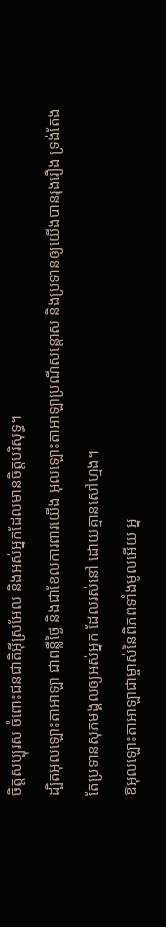ចិត្តសប្បុរស ចំពោះជនជាតិអ៊ីស្រអែល និងអស់អ្នកដែលមានចិត្តបរិសុទ្ធ។
ដ្បិតអុលឡោះតាអាឡា ជាពន្លឺថ្ងៃ និងជាខែលការពារយើង អុលឡោះតាអាឡាប្រណីសន្ដោស និងប្រទានឲ្យយើងបានរុងរឿង ទ្រង់តែងតែប្រទានសុភមង្គលឲ្យអស់អ្នក ដែលរស់នៅ ដោយគ្មានសៅហ្មង។
ឱអុលឡោះតាអាឡាជាម្ចាស់នៃពិភពទាំងមូលអើយ អ្ន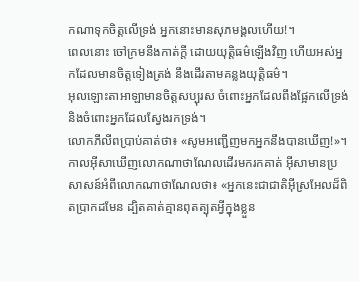កណាទុកចិត្តលើទ្រង់ អ្នកនោះមានសុភមង្គលហើយ!។
ពេលនោះ ចៅក្រមនឹងកាត់ក្ដី ដោយយុត្តិធម៌ឡើងវិញ ហើយអស់អ្នកដែលមានចិត្តទៀងត្រង់ នឹងដើរតាមគន្លងយុត្តិធម៌។
អុលឡោះតាអាឡាមានចិត្តសប្បុរស ចំពោះអ្នកដែលពឹងផ្អែកលើទ្រង់ និងចំពោះអ្នកដែលស្វែងរកទ្រង់។
លោកភីលីពប្រាប់គាត់ថា៖ «សូមអញ្ជើញមកអ្នកនឹងបានឃើញ!»។ កាលអ៊ីសាឃើញលោកណាថាណែលដើរមករកគាត់ អ៊ីសាមានប្រសាសន៍អំពីលោកណាថាណែលថា៖ «អ្នកនេះជាជាតិអ៊ីស្រអែលដ៏ពិតប្រាកដមែន ដ្បិតគាត់គ្មានពុតត្បុតអ្វីក្នុងខ្លួន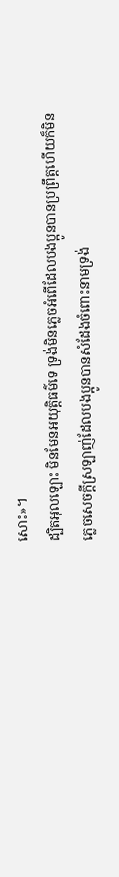សោះ»។
ដ្បិតអុលឡោះ មិនមែនអយុត្ដិធម៌ទេ ទ្រង់មិនភ្លេចអំពើដែលបងប្អូនបានប្រព្រឹត្ដហើយក៏មិនភ្លេចសេចក្ដីស្រឡាញ់ដែលបងប្អូនបានសំដែងចំពោះនាមទ្រង់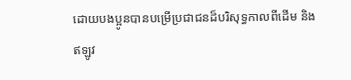ដោយបងប្អូនបានបម្រើប្រជាជនដ៏បរិសុទ្ធកាលពីដើម និងឥឡូវ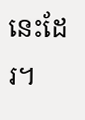នេះដែរ។